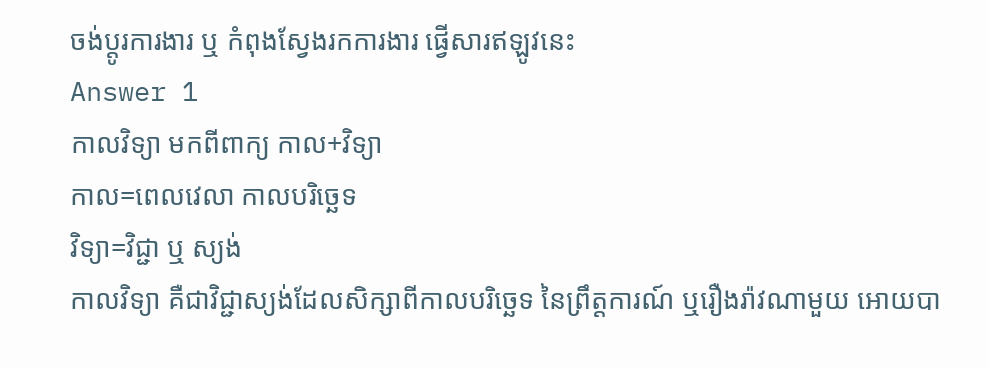ចង់ប្តូរការងារ ឬ កំពុងស្វែងរកការងារ ផ្វើសារឥឡូវនេះ
Answer 1
កាលវិទ្យា មកពីពាក្យ កាល+វិទ្យា
កាល=ពេលវេលា កាលបរិច្ឆេទ
វិទ្យា=វិជ្ជា ឬ ស្យង់
កាលវិទ្យា គឺជាវិជ្ជាស្យង់ដែលសិក្សាពីកាលបរិច្ឆេទ នៃព្រឹត្តការណ៍ ឬរឿងរ៉ាវណាមួយ អោយបា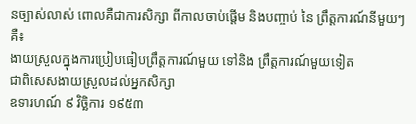នច្បាស់លាស់ ពោលគឺជាការសិក្សា ពីកាលចាប់ផ្តើម និងបញ្ចាប់ នៃ ព្រឹត្តការណ៍នីមួយៗ គឺ៖
ងាយស្រួលក្នុងការប្រៀបធៀបព្រឹត្តការណ៍មួយ ទៅនិង ព្រឹត្តការណ៍មួយទៀត
ជាពិសេសងាយស្រួលដល់អ្នកសិក្សា
ឧទារហណ៍ ៩ វិច្ឆិការ ១៩៥៣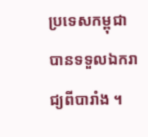ប្រទេសកម្ពុជាបានទទួលឯករាជ្យពីបារាំង ។